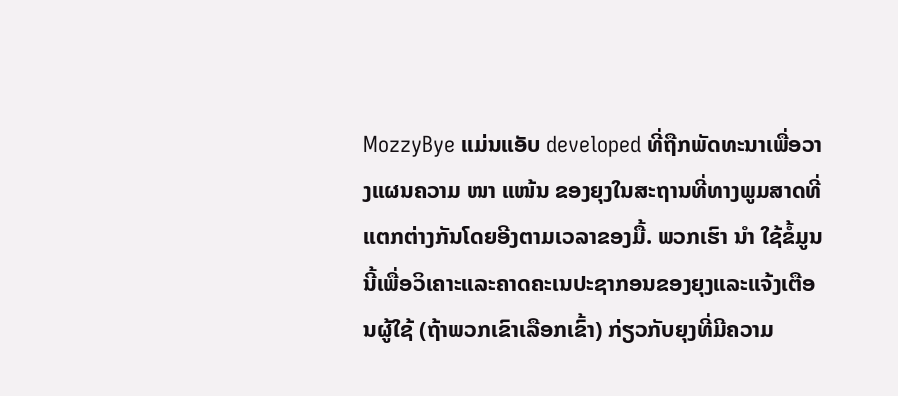MozzyBye ແມ່ນແອັບ developed ທີ່ຖືກພັດທະນາເພື່ອວາງແຜນຄວາມ ໜາ ແໜ້ນ ຂອງຍຸງໃນສະຖານທີ່ທາງພູມສາດທີ່ແຕກຕ່າງກັນໂດຍອີງຕາມເວລາຂອງມື້. ພວກເຮົາ ນຳ ໃຊ້ຂໍ້ມູນນີ້ເພື່ອວິເຄາະແລະຄາດຄະເນປະຊາກອນຂອງຍຸງແລະແຈ້ງເຕືອນຜູ້ໃຊ້ (ຖ້າພວກເຂົາເລືອກເຂົ້າ) ກ່ຽວກັບຍຸງທີ່ມີຄວາມ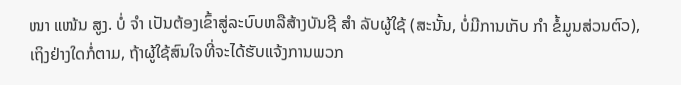ໜາ ແໜ້ນ ສູງ. ບໍ່ ຈຳ ເປັນຕ້ອງເຂົ້າສູ່ລະບົບຫລືສ້າງບັນຊີ ສຳ ລັບຜູ້ໃຊ້ (ສະນັ້ນ, ບໍ່ມີການເກັບ ກຳ ຂໍ້ມູນສ່ວນຕົວ), ເຖິງຢ່າງໃດກໍ່ຕາມ, ຖ້າຜູ້ໃຊ້ສົນໃຈທີ່ຈະໄດ້ຮັບແຈ້ງການພວກ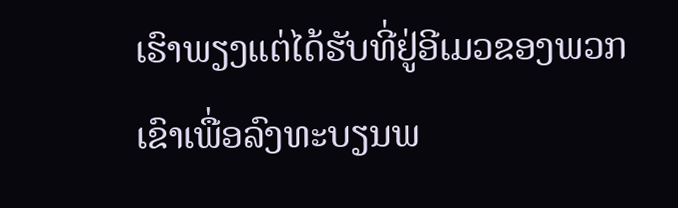ເຮົາພຽງແຕ່ໄດ້ຮັບທີ່ຢູ່ອີເມວຂອງພວກເຂົາເພື່ອລົງທະບຽນພ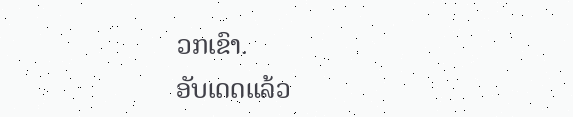ວກເຂົາ.
ອັບເດດແລ້ວ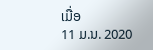ເມື່ອ
11 ມ.ນ. 2020